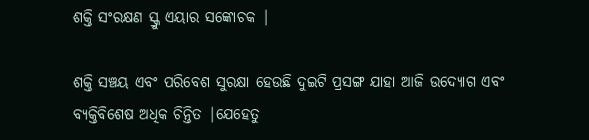ଶକ୍ତି ସଂରକ୍ଷଣ ସ୍କ୍ରୁ ଏୟାର ସଙ୍କୋଚକ |

ଶକ୍ତି ସଞ୍ଚୟ ଏବଂ ପରିବେଶ ସୁରକ୍ଷା ହେଉଛି ଦୁଇଟି ପ୍ରସଙ୍ଗ ଯାହା ଆଜି ଉଦ୍ୟୋଗ ଏବଂ ବ୍ୟକ୍ତିବିଶେଷ ଅଧିକ ଚିନ୍ତିତ |ଯେହେତୁ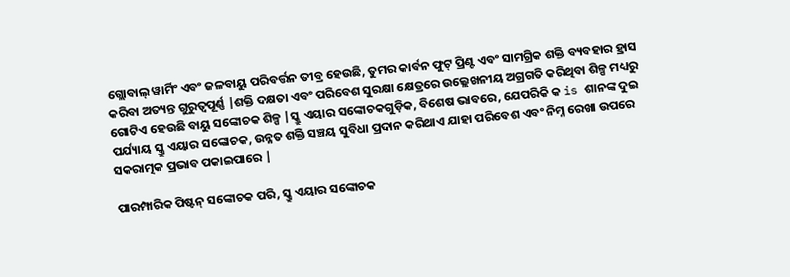ଗ୍ଲୋବାଲ୍ ୱାର୍ମିଂ ଏବଂ ଜଳବାୟୁ ପରିବର୍ତ୍ତନ ତୀବ୍ର ହେଉଛି, ତୁମର କାର୍ବନ ଫୁଟ୍ ପ୍ରିଣ୍ଟ ଏବଂ ସାମଗ୍ରିକ ଶକ୍ତି ବ୍ୟବହାର ହ୍ରାସ କରିବା ଅତ୍ୟନ୍ତ ଗୁରୁତ୍ୱପୂର୍ଣ୍ଣ |ଶକ୍ତି ଦକ୍ଷତା ଏବଂ ପରିବେଶ ସୁରକ୍ଷା କ୍ଷେତ୍ରରେ ଉଲ୍ଲେଖନୀୟ ଅଗ୍ରଗତି କରିଥିବା ଶିଳ୍ପ ମଧ୍ୟରୁ ଗୋଟିଏ ହେଉଛି ବାୟୁ ସଙ୍କୋଚକ ଶିଳ୍ପ |ସ୍କ୍ରୁ ଏୟାର ସଙ୍କୋଚକଗୁଡ଼ିକ, ବିଶେଷ ଭାବରେ, ଯେପରିକି କ is ଶାନଙ୍କ ଦୁଇ ପର୍ଯ୍ୟାୟ ସ୍କ୍ରୁ ଏୟାର ସଙ୍କୋଚକ, ଉନ୍ନତ ଶକ୍ତି ସଞ୍ଚୟ ସୁବିଧା ପ୍ରଦାନ କରିଥାଏ ଯାହା ପରିବେଶ ଏବଂ ନିମ୍ନ ରେଖା ଉପରେ ସକରାତ୍ମକ ପ୍ରଭାବ ପକାଇପାରେ |

ପାରମ୍ପାରିକ ପିଷ୍ଟନ୍ ସଙ୍କୋଚକ ପରି, ସ୍କ୍ରୁ ଏୟାର ସଙ୍କୋଚକ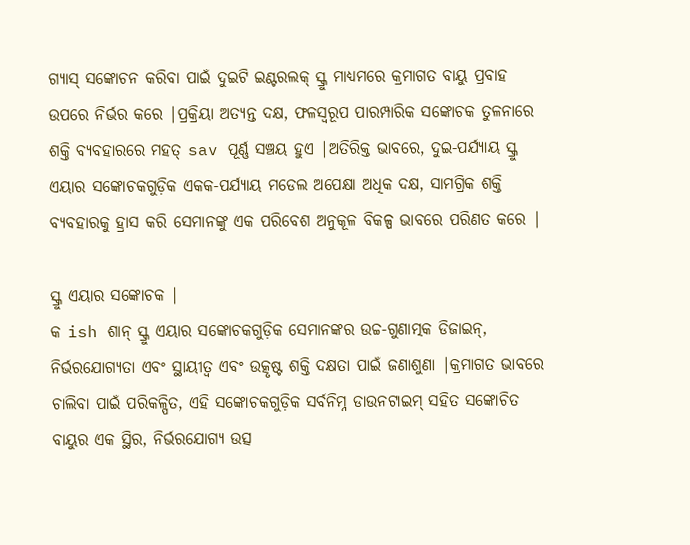ଗ୍ୟାସ୍ ସଙ୍କୋଚନ କରିବା ପାଇଁ ଦୁଇଟି ଇଣ୍ଟରଲକ୍ ସ୍କ୍ରୁ ମାଧ୍ୟମରେ କ୍ରମାଗତ ବାୟୁ ପ୍ରବାହ ଉପରେ ନିର୍ଭର କରେ |ପ୍ରକ୍ରିୟା ଅତ୍ୟନ୍ତ ଦକ୍ଷ, ଫଳସ୍ୱରୂପ ପାରମ୍ପାରିକ ସଙ୍କୋଚକ ତୁଳନାରେ ଶକ୍ତି ବ୍ୟବହାରରେ ମହତ୍ sav ପୂର୍ଣ୍ଣ ସଞ୍ଚୟ ହୁଏ |ଅତିରିକ୍ତ ଭାବରେ, ଦୁଇ-ପର୍ଯ୍ୟାୟ ସ୍କ୍ରୁ ଏୟାର ସଙ୍କୋଚକଗୁଡ଼ିକ ଏକକ-ପର୍ଯ୍ୟାୟ ମଡେଲ ଅପେକ୍ଷା ଅଧିକ ଦକ୍ଷ, ସାମଗ୍ରିକ ଶକ୍ତି ବ୍ୟବହାରକୁ ହ୍ରାସ କରି ସେମାନଙ୍କୁ ଏକ ପରିବେଶ ଅନୁକୂଳ ବିକଳ୍ପ ଭାବରେ ପରିଣତ କରେ |

ସ୍କ୍ରୁ ଏୟାର ସଙ୍କୋଚକ |
କ ish ଶାନ୍ ସ୍କ୍ରୁ ଏୟାର ସଙ୍କୋଚକଗୁଡ଼ିକ ସେମାନଙ୍କର ଉଚ୍ଚ-ଗୁଣାତ୍ମକ ଡିଜାଇନ୍, ନିର୍ଭରଯୋଗ୍ୟତା ଏବଂ ସ୍ଥାୟୀତ୍ୱ ଏବଂ ଉତ୍କୃଷ୍ଟ ଶକ୍ତି ଦକ୍ଷତା ପାଇଁ ଜଣାଶୁଣା |କ୍ରମାଗତ ଭାବରେ ଚାଲିବା ପାଇଁ ପରିକଳ୍ପିତ, ଏହି ସଙ୍କୋଚକଗୁଡ଼ିକ ସର୍ବନିମ୍ନ ଡାଉନଟାଇମ୍ ସହିତ ସଙ୍କୋଚିତ ବାୟୁର ଏକ ସ୍ଥିର, ନିର୍ଭରଯୋଗ୍ୟ ଉତ୍ସ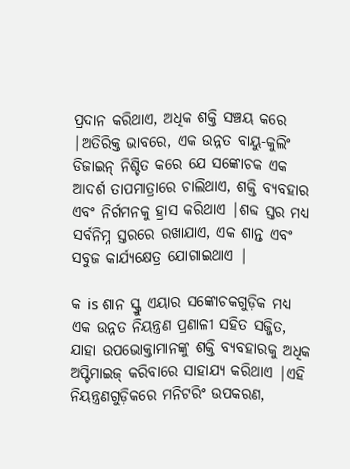ପ୍ରଦାନ କରିଥାଏ, ଅଧିକ ଶକ୍ତି ସଞ୍ଚୟ କରେ |ଅତିରିକ୍ତ ଭାବରେ, ଏକ ଉନ୍ନତ ବାୟୁ-କୁଲିଂ ଡିଜାଇନ୍ ନିଶ୍ଚିତ କରେ ଯେ ସଙ୍କୋଚକ ଏକ ଆଦର୍ଶ ତାପମାତ୍ରାରେ ଚାଲିଥାଏ, ଶକ୍ତି ବ୍ୟବହାର ଏବଂ ନିର୍ଗମନକୁ ହ୍ରାସ କରିଥାଏ |ଶବ୍ଦ ସ୍ତର ମଧ୍ୟ ସର୍ବନିମ୍ନ ସ୍ତରରେ ରଖାଯାଏ, ଏକ ଶାନ୍ତ ଏବଂ ସବୁଜ କାର୍ଯ୍ୟକ୍ଷେତ୍ର ଯୋଗାଇଥାଏ |

କ is ଶାନ ସ୍କ୍ରୁ ଏୟାର ସଙ୍କୋଚକଗୁଡ଼ିକ ମଧ୍ୟ ଏକ ଉନ୍ନତ ନିୟନ୍ତ୍ରଣ ପ୍ରଣାଳୀ ସହିତ ସଜ୍ଜିତ, ଯାହା ଉପଭୋକ୍ତାମାନଙ୍କୁ ଶକ୍ତି ବ୍ୟବହାରକୁ ଅଧିକ ଅପ୍ଟିମାଇଜ୍ କରିବାରେ ସାହାଯ୍ୟ କରିଥାଏ |ଏହି ନିୟନ୍ତ୍ରଣଗୁଡ଼ିକରେ ମନିଟରିଂ ଉପକରଣ,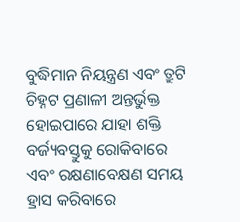ବୁଦ୍ଧିମାନ ନିୟନ୍ତ୍ରଣ ଏବଂ ତ୍ରୁଟି ଚିହ୍ନଟ ପ୍ରଣାଳୀ ଅନ୍ତର୍ଭୁକ୍ତ ହୋଇପାରେ ଯାହା ଶକ୍ତି ବର୍ଜ୍ୟବସ୍ତୁକୁ ରୋକିବାରେ ଏବଂ ରକ୍ଷଣାବେକ୍ଷଣ ସମୟ ହ୍ରାସ କରିବାରେ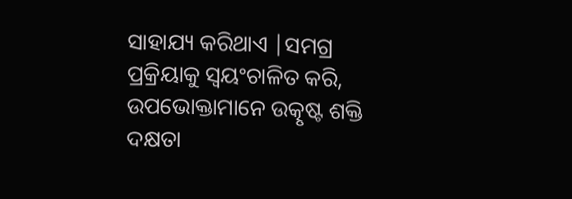ସାହାଯ୍ୟ କରିଥାଏ |ସମଗ୍ର ପ୍ରକ୍ରିୟାକୁ ସ୍ୱୟଂଚାଳିତ କରି, ଉପଭୋକ୍ତାମାନେ ଉତ୍କୃଷ୍ଟ ଶକ୍ତି ଦକ୍ଷତା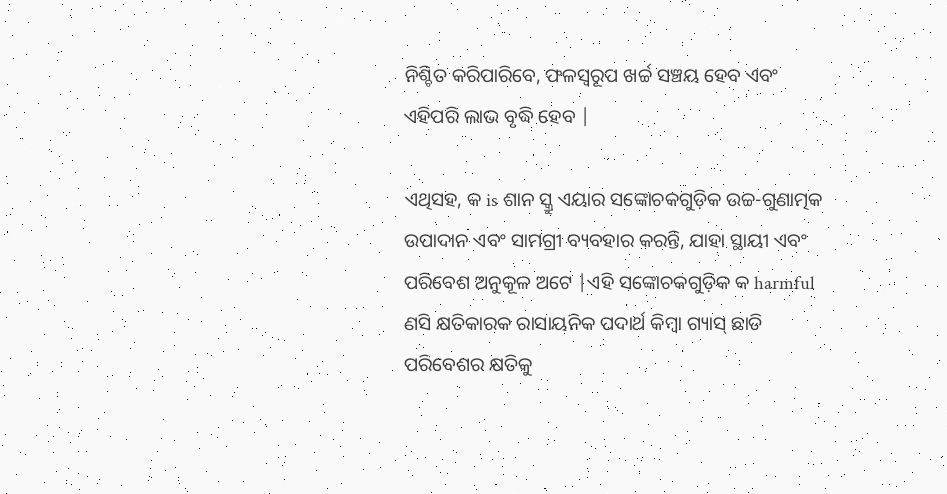ନିଶ୍ଚିତ କରିପାରିବେ, ଫଳସ୍ୱରୂପ ଖର୍ଚ୍ଚ ସଞ୍ଚୟ ହେବ ଏବଂ ଏହିପରି ଲାଭ ବୃଦ୍ଧି ହେବ |

ଏଥିସହ, କ is ଶାନ ସ୍କ୍ରୁ ଏୟାର ସଙ୍କୋଚକଗୁଡ଼ିକ ଉଚ୍ଚ-ଗୁଣାତ୍ମକ ଉପାଦାନ ଏବଂ ସାମଗ୍ରୀ ବ୍ୟବହାର କରନ୍ତି, ଯାହା ସ୍ଥାୟୀ ଏବଂ ପରିବେଶ ଅନୁକୂଳ ଅଟେ |ଏହି ସଙ୍କୋଚକଗୁଡ଼ିକ କ harmful ଣସି କ୍ଷତିକାରକ ରାସାୟନିକ ପଦାର୍ଥ କିମ୍ବା ଗ୍ୟାସ୍ ଛାଡି ପରିବେଶର କ୍ଷତିକୁ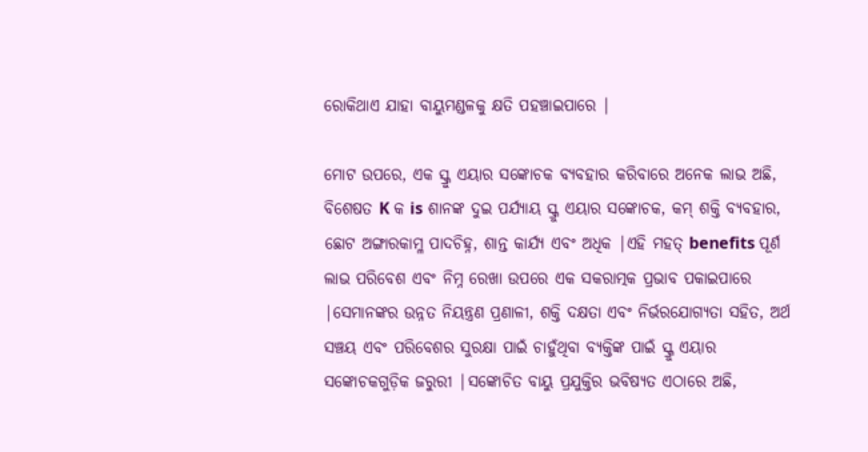ରୋକିଥାଏ ଯାହା ବାୟୁମଣ୍ଡଳକୁ କ୍ଷତି ପହଞ୍ଚାଇପାରେ |

ମୋଟ ଉପରେ, ଏକ ସ୍କ୍ରୁ ଏୟାର ସଙ୍କୋଚକ ବ୍ୟବହାର କରିବାରେ ଅନେକ ଲାଭ ଅଛି, ବିଶେଷତ K କ is ଶାନଙ୍କ ଦୁଇ ପର୍ଯ୍ୟାୟ ସ୍କ୍ରୁ ଏୟାର ସଙ୍କୋଚକ, କମ୍ ଶକ୍ତି ବ୍ୟବହାର, ଛୋଟ ଅଙ୍ଗାରକାମ୍ଳ ପାଦଚିହ୍ନ, ଶାନ୍ତ କାର୍ଯ୍ୟ ଏବଂ ଅଧିକ |ଏହି ମହତ୍ benefits ପୂର୍ଣ ଲାଭ ପରିବେଶ ଏବଂ ନିମ୍ନ ରେଖା ଉପରେ ଏକ ସକରାତ୍ମକ ପ୍ରଭାବ ପକାଇପାରେ |ସେମାନଙ୍କର ଉନ୍ନତ ନିୟନ୍ତ୍ରଣ ପ୍ରଣାଳୀ, ଶକ୍ତି ଦକ୍ଷତା ଏବଂ ନିର୍ଭରଯୋଗ୍ୟତା ସହିତ, ଅର୍ଥ ସଞ୍ଚୟ ଏବଂ ପରିବେଶର ସୁରକ୍ଷା ପାଇଁ ଚାହୁଁଥିବା ବ୍ୟକ୍ତିଙ୍କ ପାଇଁ ସ୍କ୍ରୁ ଏୟାର ସଙ୍କୋଚକଗୁଡ଼ିକ ଜରୁରୀ |ସଙ୍କୋଚିତ ବାୟୁ ପ୍ରଯୁକ୍ତିର ଭବିଷ୍ୟତ ଏଠାରେ ଅଛି,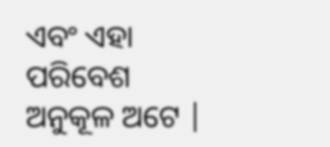ଏବଂ ଏହା ପରିବେଶ ଅନୁକୂଳ ଅଟେ |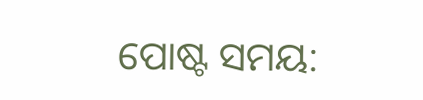ପୋଷ୍ଟ ସମୟ: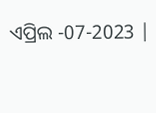ଏପ୍ରିଲ -07-2023 |